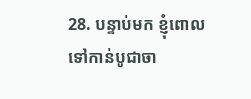28. បន្ទាប់មក ខ្ញុំពោលទៅកាន់បូជាចា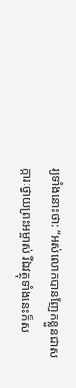រ្យទាំងនោះថា: “អស់លោកបានញែកខ្លួនជាសក្ការៈថ្វាយព្រះអម្ចាស់ រីឯវត្ថុទាំងនេះក៏ស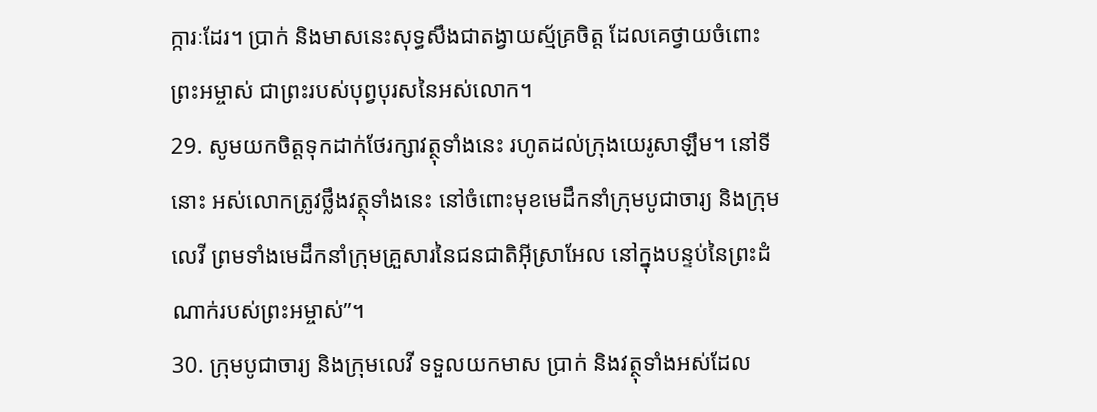ក្ការៈដែរ។ ប្រាក់ និងមាសនេះសុទ្ធសឹងជាតង្វាយស្ម័គ្រចិត្ត ដែលគេថ្វាយចំពោះព្រះអម្ចាស់ ជាព្រះរបស់បុព្វបុរសនៃអស់លោក។
29. សូមយកចិត្តទុកដាក់ថែរក្សាវត្ថុទាំងនេះ រហូតដល់ក្រុងយេរូសាឡឹម។ នៅទីនោះ អស់លោកត្រូវថ្លឹងវត្ថុទាំងនេះ នៅចំពោះមុខមេដឹកនាំក្រុមបូជាចារ្យ និងក្រុមលេវី ព្រមទាំងមេដឹកនាំក្រុមគ្រួសារនៃជនជាតិអ៊ីស្រាអែល នៅក្នុងបន្ទប់នៃព្រះដំណាក់របស់ព្រះអម្ចាស់”។
30. ក្រុមបូជាចារ្យ និងក្រុមលេវី ទទួលយកមាស ប្រាក់ និងវត្ថុទាំងអស់ដែល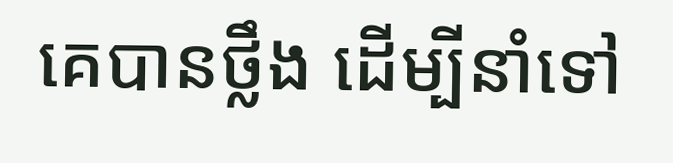គេបានថ្លឹង ដើម្បីនាំទៅ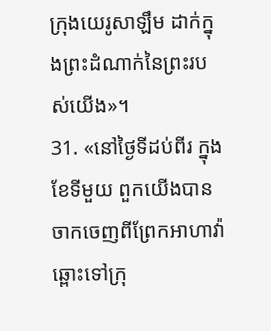ក្រុងយេរូសាឡឹម ដាក់ក្នុងព្រះដំណាក់នៃព្រះរបស់យើង»។
31. «នៅថ្ងៃទីដប់ពីរ ក្នុងខែទីមួយ ពួកយើងបានចាកចេញពីព្រែកអាហាវ៉ា ឆ្ពោះទៅក្រុ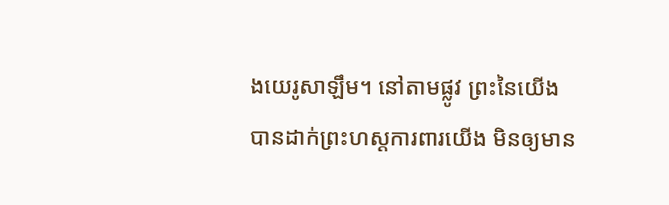ងយេរូសាឡឹម។ នៅតាមផ្លូវ ព្រះនៃយើងបានដាក់ព្រះហស្ដការពារយើង មិនឲ្យមាន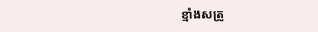ខ្មាំងសត្រូ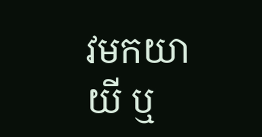វមកយាយី ឬ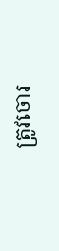ត្រូវចោរ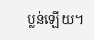ប្លន់ឡើយ។